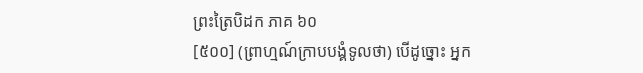ព្រះត្រៃបិដក ភាគ ៦០
[៥០០] (ព្រាហ្មណ៍ក្រាបបង្គំទូលថា) បើដូច្នោះ អ្នក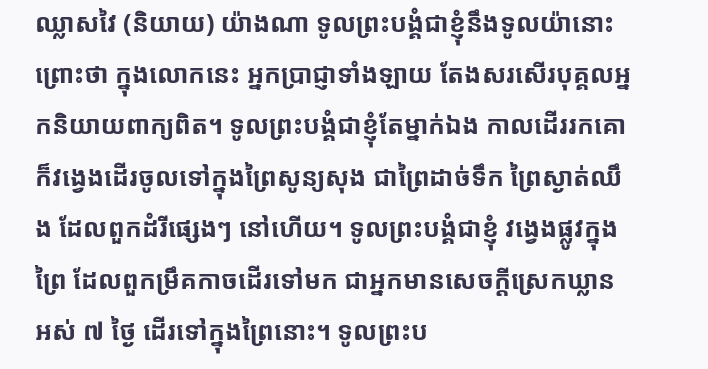ឈ្លាសវៃ (និយាយ) យ៉ាងណា ទូលព្រះបង្គំជាខ្ញុំនឹងទូលយ៉ានោះ ព្រោះថា ក្នុងលោកនេះ អ្នកប្រាជ្ញាទាំងឡាយ តែងសរសើរបុគ្គលអ្នកនិយាយពាក្យពិត។ ទូលព្រះបង្គំជាខ្ញុំតែម្នាក់ឯង កាលដើររកគោ ក៏វង្វេងដើរចូលទៅក្នុងព្រៃសូន្យសុង ជាព្រៃដាច់ទឹក ព្រៃស្ងាត់ឈឹង ដែលពួកដំរីផ្សេងៗ នៅហើយ។ ទូលព្រះបង្គំជាខ្ញុំ វង្វេងផ្លូវក្នុងព្រៃ ដែលពួកម្រឹគកាចដើរទៅមក ជាអ្នកមានសេចក្តីស្រេកឃ្លាន អស់ ៧ ថ្ងៃ ដើរទៅក្នុងព្រៃនោះ។ ទូលព្រះប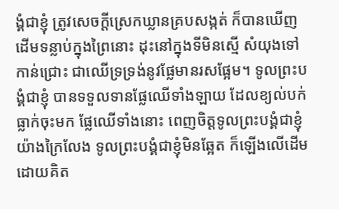ង្គំជាខ្ញុំ ត្រូវសេចក្តីស្រេកឃ្លានគ្របសង្កត់ ក៏បានឃើញដើមទន្លាប់ក្នុងព្រៃនោះ ដុះនៅក្នុងទីមិនស្មើ សំយុងទៅកាន់ជ្រោះ ជាឈើទ្រទ្រង់នូវផ្លែមានរសផ្អែម។ ទូលព្រះបង្គំជាខ្ញុំ បានទទួលទានផ្លែឈើទាំងឡាយ ដែលខ្យល់បក់ធ្លាក់ចុះមក ផ្លែឈើទាំងនោះ ពេញចិត្តទូលព្រះបង្គំជាខ្ញុំយ៉ាងក្រៃលែង ទូលព្រះបង្គំជាខ្ញុំមិនឆ្អែត ក៏ឡើងលើដើម ដោយគិត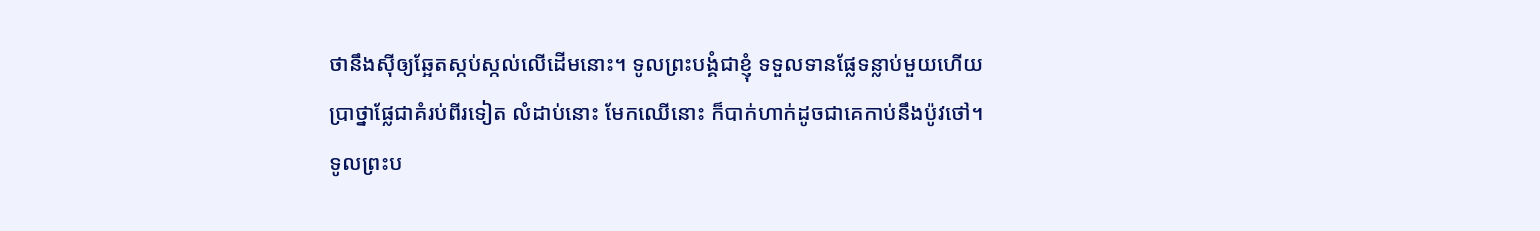ថានឹងស៊ីឲ្យឆ្អែតស្កប់ស្កល់លើដើមនោះ។ ទូលព្រះបង្គំជាខ្ញុំ ទទួលទានផ្លែទន្លាប់មួយហើយ ប្រាថ្នាផ្លែជាគំរប់ពីរទៀត លំដាប់នោះ មែកឈើនោះ ក៏បាក់ហាក់ដូចជាគេកាប់នឹងប៉ូវថៅ។ ទូលព្រះប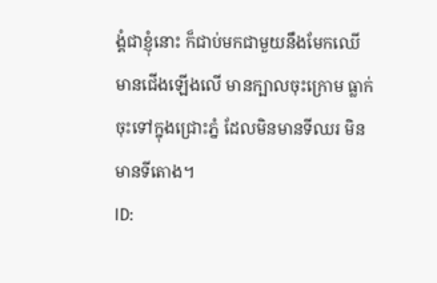ង្គំជាខ្ញុំនោះ ក៏ជាប់មកជាមួយនឹងមែកឈើ មានជើងឡើងលើ មានក្បាលចុះក្រោម ធ្លាក់ចុះទៅក្នុងជ្រោះភ្នំ ដែលមិនមានទីឈរ មិនមានទីតោង។
ID: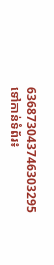636873043746303295
ទៅកាន់ទំព័រ៖